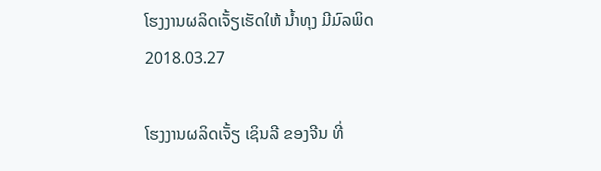ໂຮງງານຜລິດເຈັ້ຽເຮັດໃຫ້ ນໍ້າທຸງ ມີມົລພິດ
2018.03.27

ໂຮງງານຜລິດເຈັ້ຽ ເຊິນລີ ຂອງຈີນ ທີ່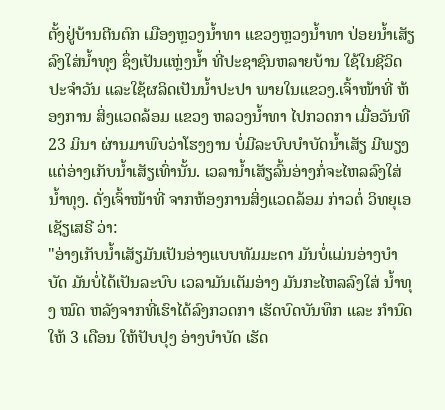ຕັ້ງຢູ່ບ້ານຕີນຕົກ ເມືອງຫຼວງນໍ້າທາ ແຂວງຫຼວງນໍ້າທາ ປ່ອຍນໍ້າເສັຽລົງໃສ່ນໍ້າທຸງ ຊຶ່ງເປັນແຫຼ່ງນໍ້າ ທີ່ປະຊາຊົນຫລາຍບ້ານ ໃຊ້ໃນຊີວິດປະຈຳວັນ ແລະໃຊ້ຜລິດເປັນນໍ້າປະປາ ພາຍໃນແຂວງ.ເຈົ້າໜ້າທີ່ ຫ້ອງການ ສິ່ງແວດລ້ອມ ແຂວງ ຫລວງນໍ້າທາ ໄປກວດກາ ເມື່ອວັນທີ 23 ມິນາ ຜ່ານມາພົບວ່າໂຮງງານ ບໍ່ມີລະບົບບຳບັດນໍ້າເສັຽ ມີພຽງແຕ່ອ່າງເກັບນໍ້າເສັຽເທົ່ານັ້ນ. ເວລານໍ້າເສັຽລົ້ນອ່າງກໍ່ຈະໄຫລລົງໃສ່ ນໍ້າທຸງ. ດັ່ງເຈົ້າໜ້າທີ່ ຈາກຫ້ອງການສິ່ງແວດລ້ອມ ກ່າວຕໍ່ ວິທຍຸເອເຊັຽເສຣີ ວ່າ:
"ອ່າງເກັບນໍ້າເສັຽມັນເປັນອ່າງແບບທັມມະດາ ມັນບໍ່ແມ່ນອ່າງບໍາບັດ ມັນບໍ່ໄດ້ເປັນລະບົບ ເວລາມັນເຕັມອ່າງ ມັນກະໄຫລລົງໃສ່ ນໍ້າທຸງ ໝົດ ຫລັງຈາກທີ່ເຮົາໄດ້ລົງກວດກາ ເຮັດບົດບັນທຶກ ແລະ ກຳນົດໃຫ້ 3 ເດືອນ ໃຫ້ປັບປຸງ ອ່າງບໍາບັດ ເຮັດ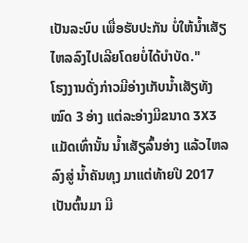ເປັນລະບົບ ເພື່ອຮັບປະກັນ ບໍ່ໃຫ້ນໍ້າເສັຽໄຫລລົງໄປເລີຍໂດຍບໍ່ໄດ້ບຳບັດ."
ໂຮງງານດັ່ງກ່າວມີອ່າງເກັບນໍ້າເສັຽທັງໝົດ 3 ອ່າງ ແຕ່ລະອ່າງມີຂນາດ 3X3 ແມັດເທົ່ານັ້ນ ນໍ້າເສັຽລົ້ນອ່າງ ແລ້ວໄຫລລົງສູ່ ນໍ້າຄັນທຸງ ມາແຕ່ທ້າຍປີ 2017 ເປັນຕົ້ນມາ ມີ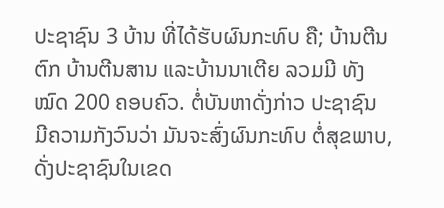ປະຊາຊົນ 3 ບ້ານ ທີ່ໄດ້ຮັບຜົນກະທົບ ຄື; ບ້ານຕີນຕົກ ບ້ານຕີນສານ ແລະບ້ານນາເຕີຍ ລວມມີ ທັງໝົດ 200 ຄອບຄົວ. ຕໍ່ບັນຫາດັ່ງກ່າວ ປະຊາຊົນ ມີຄວາມກັງວົນວ່າ ມັນຈະສົ່ງຜົນກະທົບ ຕໍ່ສຸຂພາບ, ດັ່ງປະຊາຊົນໃນເຂດ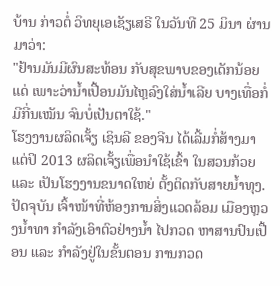ບ້ານ ກ່າວຕໍ່ ວິທຍຸເອເຊັຽເສຣີ ໃນວັນທີ 25 ມິນາ ຜ່ານມາວ່າ:
"ຢ້ານມັນມີຜົນສະທ້ອນ ກັບສຸຂພາບຂອງເດັກນ້ອຍແດ່ ເພາະວ່ານໍ້າເປື້ອນມັນໄຫຼລົງໃສ່ນໍ້າເລີຍ ບາງເທື່ອກໍ່ມີກີ່ນເໝັນ ຈົນບໍ່ເປັນຕາໃຊ້."
ໂຮງງານຜລິດເຈັ້ຽ ເຊິນລີ ຂອງຈີນ ໄດ້ເລີ້ມກໍ່ສ້າງມາແຕ່ປິ 2013 ຜລິດເຈັ້ຽເພື່ອນຳໃຊ້ເຂົ້າ ໃນສວນກ້ວຍ ແລະ ເປັນໂຮງງານຂນາດໃຫຍ່ ຕັ້ງຕິດກັບສາຍນໍ້າທຸງ. ປັດຈຸບັນ ເຈົ້າໜ້າທີ່ຫ້ອງການສິ່ງແວດລ້ອມ ເມືອງຫຼວງນໍ້າທາ ກຳລັງເອົາຕົວຢ່າງນໍ້າ ໄປກວດ ຫາສານປົນເປື້ອນ ແລະ ກຳລັງຢູ່ໃນຂັ້ນຕອນ ການກວດ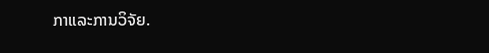ກາແລະການວິຈັຍ.